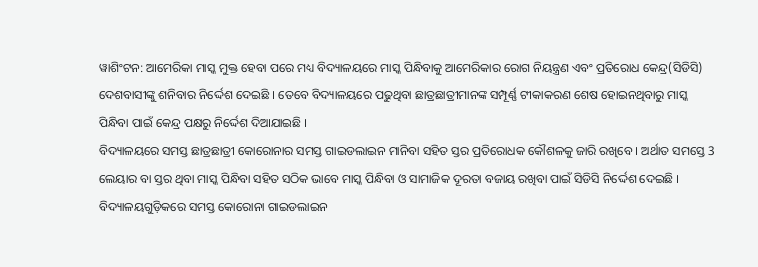ୱାଶିଂଟନ: ଆମେରିକା ମାସ୍କ ମୁକ୍ତ ହେବା ପରେ ମଧ୍ୟ ବିଦ୍ୟାଳୟରେ ମାସ୍କ ପିନ୍ଧିବାକୁ ଆମେରିକାର ରୋଗ ନିୟନ୍ତ୍ରଣ ଏବଂ ପ୍ରତିରୋଧ କେନ୍ଦ୍ର(ସିଡିସି) ଦେଶବାସୀଙ୍କୁ ଶନିବାର ନିର୍ଦ୍ଦେଶ ଦେଇଛି । ତେବେ ବିଦ୍ୟାଳୟରେ ପଢୁଥିବା ଛାତ୍ରଛାତ୍ରୀମାନଙ୍କ ସମ୍ପୂର୍ଣ୍ଣ ଟୀକାକରଣ ଶେଷ ହୋଇନଥିବାରୁ ମାସ୍କ ପିନ୍ଧିବା ପାଇଁ କେନ୍ଦ୍ର ପକ୍ଷରୁ ନିର୍ଦ୍ଦେଶ ଦିଆଯାଇଛି ।
ବିଦ୍ୟାଳୟରେ ସମସ୍ତ ଛାତ୍ରଛାତ୍ରୀ କୋରୋନାର ସମସ୍ତ ଗାଇଡଲାଇନ ମାନିବା ସହିତ ସ୍ତର ପ୍ରତିରୋଧକ କୌଶଳକୁ ଜାରି ରଖିବେ । ଅର୍ଥାତ ସମସ୍ତେ 3 ଲେୟାର ବା ସ୍ତର ଥିବା ମାସ୍କ ପିନ୍ଧିବା ସହିତ ସଠିକ ଭାବେ ମାସ୍କ ପିନ୍ଧିବା ଓ ସାମାଜିକ ଦୂରତା ବଜାୟ ରଖିବା ପାଇଁ ସିଡିସି ନିର୍ଦ୍ଦେଶ ଦେଇଛି । ବିଦ୍ୟାଳୟଗୁଡ଼ିକରେ ସମସ୍ତ କୋରୋନା ଗାଇଡଲାଇନ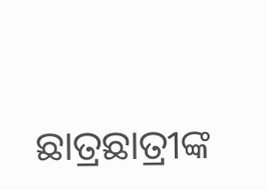ଛାତ୍ରଛାତ୍ରୀଙ୍କ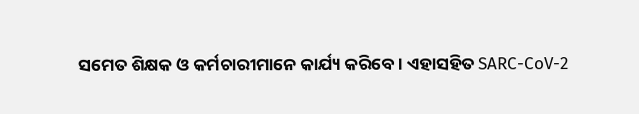ସମେତ ଶିକ୍ଷକ ଓ କର୍ମଚାରୀମାନେ କାର୍ଯ୍ୟ କରିବେ । ଏହାସହିତ SARC-CoV-2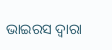ଭାଇରସ ଦ୍ବାରା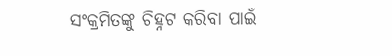ସଂକ୍ରମିତଙ୍କୁ ଚିହ୍ନଟ କରିବା ପାଇଁ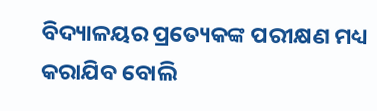ବିଦ୍ୟାଳୟର ପ୍ରତ୍ୟେକଙ୍କ ପରୀକ୍ଷଣ ମଧ୍ୟ କରାଯିବ ବୋଲି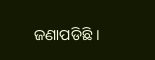ଜଣାପଡିଛି ।